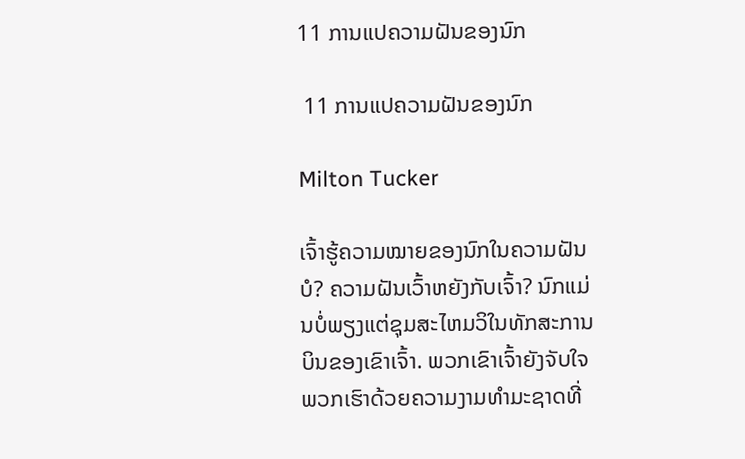11 ການແປຄວາມຝັນຂອງນົກ

 11 ການແປຄວາມຝັນຂອງນົກ

Milton Tucker

ເຈົ້າຮູ້ຄວາມໝາຍຂອງນົກໃນຄວາມຝັນບໍ? ຄວາມຝັນເວົ້າຫຍັງກັບເຈົ້າ? ນົກແມ່ນບໍ່ພຽງແຕ່ຊຸມສະໄຫມວິໃນທັກສະການບິນຂອງເຂົາເຈົ້າ. ພວກເຂົາເຈົ້າຍັງຈັບໃຈພວກເຮົາດ້ວຍຄວາມງາມທໍາມະຊາດທີ່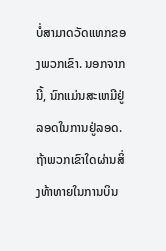ບໍ່ສາມາດວັດແທກຂອງພວກເຂົາ. ນອກຈາກນີ້, ນົກແມ່ນສະເຫມີຢູ່ລອດໃນການຢູ່ລອດ. ຖ້າພວກເຂົາໃດຜ່ານສິ່ງທ້າທາຍໃນການບິນ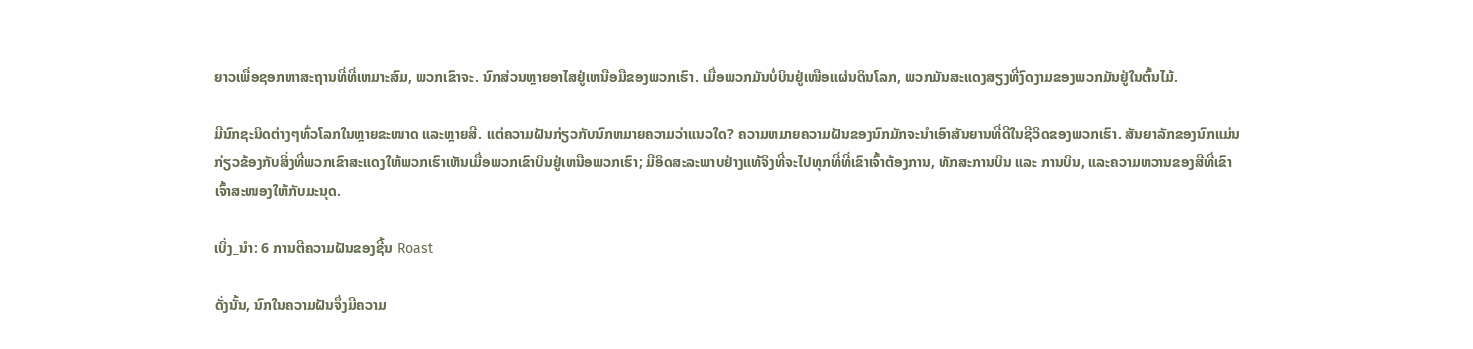ຍາວເພື່ອຊອກຫາສະຖານທີ່ທີ່ເຫມາະສົມ, ພວກເຂົາຈະ. ນົກສ່ວນຫຼາຍອາໄສຢູ່ເຫນືອມືຂອງພວກເຮົາ. ເມື່ອພວກມັນບໍ່ບິນຢູ່ເໜືອແຜ່ນດິນໂລກ, ພວກມັນສະແດງສຽງທີ່ງົດງາມຂອງພວກມັນຢູ່ໃນຕົ້ນໄມ້.

ມີນົກຊະນິດຕ່າງໆທົ່ວໂລກໃນຫຼາຍຂະໜາດ ແລະຫຼາຍສີ. ແຕ່ຄວາມຝັນກ່ຽວກັບນົກຫມາຍຄວາມວ່າແນວໃດ? ຄວາມຫມາຍຄວາມຝັນຂອງນົກມັກຈະນໍາເອົາສັນຍານທີ່ດີໃນຊີວິດຂອງພວກເຮົາ. ສັນຍາລັກຂອງນົກແມ່ນກ່ຽວຂ້ອງກັບສິ່ງທີ່ພວກເຂົາສະແດງໃຫ້ພວກເຮົາເຫັນເມື່ອພວກເຂົາບິນຢູ່ເຫນືອພວກເຮົາ; ມີອິດສະລະພາບຢ່າງແທ້ຈິງທີ່ຈະໄປທຸກທີ່ທີ່ເຂົາເຈົ້າຕ້ອງການ, ທັກສະການບິນ ແລະ ການບິນ, ແລະຄວາມຫວານຂອງສີທີ່ເຂົາເຈົ້າສະໜອງໃຫ້ກັບມະນຸດ.

ເບິ່ງ_ນຳ: 6 ການຕີຄວາມຝັນຂອງຊີ້ນ Roast

ດັ່ງນັ້ນ, ນົກໃນຄວາມຝັນຈຶ່ງມີຄວາມ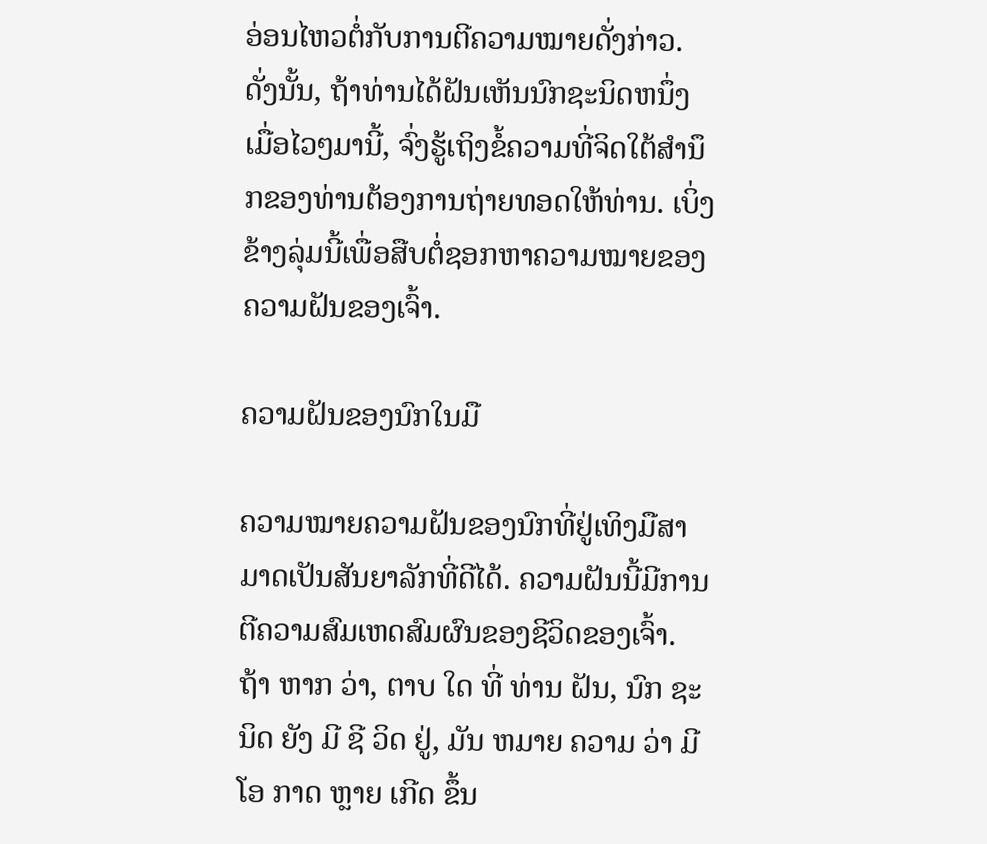ອ່ອນໄຫວຕໍ່ກັບການຕີຄວາມໝາຍດັ່ງກ່າວ. ດັ່ງນັ້ນ, ຖ້າທ່ານໄດ້ຝັນເຫັນນົກຊະນິດຫນຶ່ງເມື່ອໄວໆມານີ້, ຈົ່ງຮູ້ເຖິງຂໍ້ຄວາມທີ່ຈິດໃຕ້ສໍານຶກຂອງທ່ານຕ້ອງການຖ່າຍທອດໃຫ້ທ່ານ. ເບິ່ງຂ້າງລຸ່ມນີ້ເພື່ອສືບຕໍ່ຊອກຫາຄວາມໝາຍຂອງຄວາມຝັນຂອງເຈົ້າ.

ຄວາມຝັນຂອງນົກໃນມື

ຄວາມໝາຍຄວາມຝັນຂອງນົກທີ່ຢູ່ເທິງມືສາມາດເປັນສັນຍາລັກທີ່ດີໄດ້. ຄວາມຝັນນີ້ມີການຕີຄວາມສົມເຫດສົມຜົນຂອງຊີວິດຂອງເຈົ້າ. ຖ້າ ຫາກ ວ່າ, ຕາບ ໃດ ທີ່ ທ່ານ ຝັນ, ນົກ ຊະ ນິດ ຍັງ ມີ ຊີ ວິດ ຢູ່, ມັນ ຫມາຍ ຄວາມ ວ່າ ມີ ໂອ ກາດ ຫຼາຍ ເກີດ ຂຶ້ນ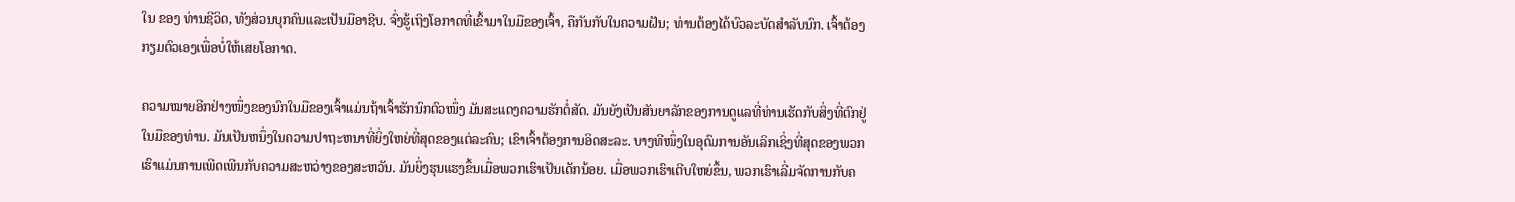ໃນ ຂອງ ທ່ານຊີວິດ, ທັງສ່ວນບຸກຄົນແລະເປັນມືອາຊີບ. ຈົ່ງຮູ້ເຖິງໂອກາດທີ່ເຂົ້າມາໃນມືຂອງເຈົ້າ, ຄືກັນກັບໃນຄວາມຝັນ; ທ່ານຕ້ອງໄດ້ບົວລະບັດສໍາລັບນົກ. ເຈົ້າຕ້ອງກຽມຕົວເອງເພື່ອບໍ່ໃຫ້ເສຍໂອກາດ.

ຄວາມໝາຍອີກຢ່າງໜຶ່ງຂອງນົກໃນມືຂອງເຈົ້າແມ່ນຖ້າເຈົ້າຮັກນົກຕົວໜຶ່ງ ມັນສະແດງຄວາມຮັກຕໍ່ສັດ. ມັນຍັງເປັນສັນຍາລັກຂອງການດູແລທີ່ທ່ານເຮັດກັບສິ່ງທີ່ຕົກຢູ່ໃນມືຂອງທ່ານ. ມັນເປັນຫນຶ່ງໃນຄວາມປາຖະຫນາທີ່ຍິ່ງໃຫຍ່ທີ່ສຸດຂອງແຕ່ລະຄົນ; ເຂົາເຈົ້າຕ້ອງການອິດສະລະ. ບາງທີໜຶ່ງໃນອຸດົມການອັນເລິກເຊິ່ງທີ່ສຸດຂອງພວກເຮົາແມ່ນການເພີດເພີນກັບຄວາມສະຫວ່າງຂອງສະຫວັນ. ມັນຍິ່ງຮຸນແຮງຂຶ້ນເມື່ອພວກເຮົາເປັນເດັກນ້ອຍ. ເມື່ອພວກເຮົາເຕີບໃຫຍ່ຂຶ້ນ, ພວກເຮົາເລີ່ມຈັດການກັບຄ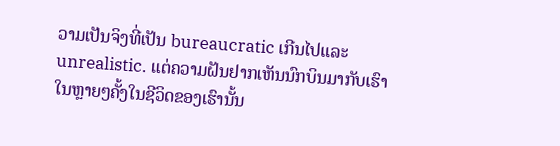ວາມເປັນຈິງທີ່ເປັນ bureaucratic ເກີນໄປແລະ unrealistic. ແຕ່ຄວາມຝັນຢາກເຫັນນົກບິນມາກັບເຮົາໃນຫຼາຍໆຄັ້ງໃນຊີວິດຂອງເຮົານັ້ນ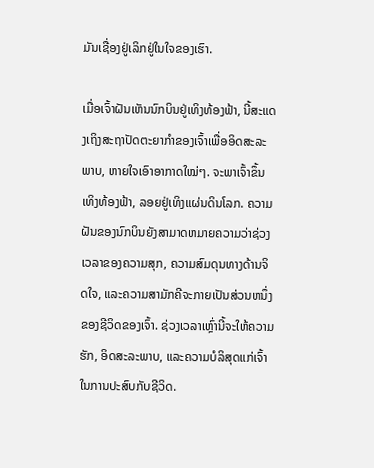ມັນເຊື່ອງຢູ່ເລິກຢູ່ໃນໃຈຂອງເຮົາ.

ເມື່ອເຈົ້າຝັນເຫັນນົກບິນຢູ່ເທິງທ້ອງຟ້າ, ນີ້ສະແດງເຖິງສະຖາປັດຕະຍາກຳຂອງເຈົ້າເພື່ອອິດສະລະພາບ, ຫາຍໃຈເອົາອາກາດໃໝ່ໆ. ຈະພາເຈົ້າຂຶ້ນເທິງທ້ອງຟ້າ, ລອຍຢູ່ເທິງແຜ່ນດິນໂລກ. ຄວາມຝັນຂອງນົກບິນຍັງສາມາດຫມາຍຄວາມວ່າຊ່ວງເວລາຂອງຄວາມສຸກ, ຄວາມສົມດຸນທາງດ້ານຈິດໃຈ, ແລະຄວາມສາມັກຄີຈະກາຍເປັນສ່ວນຫນຶ່ງຂອງຊີວິດຂອງເຈົ້າ. ຊ່ວງເວລາເຫຼົ່ານີ້ຈະໃຫ້ຄວາມຮັກ, ອິດສະລະພາບ, ແລະຄວາມບໍລິສຸດແກ່ເຈົ້າໃນການປະສົບກັບຊີວິດ.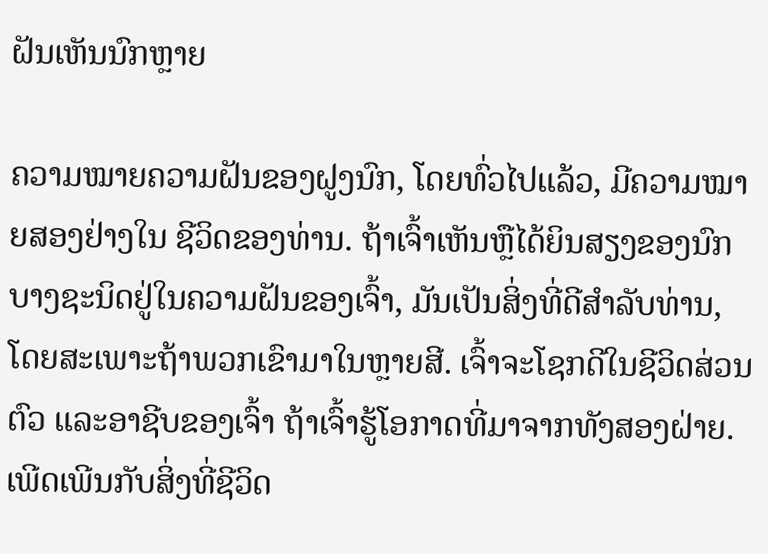ຝັນເຫັນນົກຫຼາຍ

ຄວາມໝາຍຄວາມຝັນຂອງຝູງນົກ, ໂດຍທົ່ວໄປແລ້ວ, ມີຄວາມໝາຍສອງຢ່າງໃນ ຊີວິດຂອງທ່ານ. ຖ້າເຈົ້າເຫັນຫຼືໄດ້ຍິນສຽງຂອງນົກບາງຊະນິດຢູ່ໃນຄວາມຝັນຂອງເຈົ້າ, ມັນເປັນສິ່ງທີ່ດີສໍາລັບທ່ານ, ໂດຍສະເພາະຖ້າພວກເຂົາມາໃນຫຼາຍສີ. ເຈົ້າຈະໂຊກດີໃນຊີວິດສ່ວນຕົວ ແລະອາຊີບຂອງເຈົ້າ ຖ້າເຈົ້າຮູ້ໂອກາດທີ່ມາຈາກທັງສອງຝ່າຍ. ເພີດເພີນກັບສິ່ງທີ່ຊີວິດ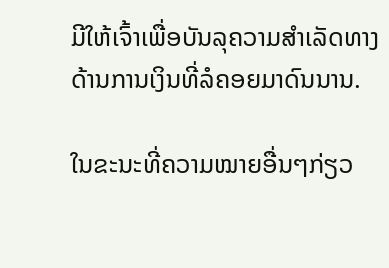ມີໃຫ້ເຈົ້າເພື່ອບັນລຸຄວາມສໍາເລັດທາງດ້ານການເງິນທີ່ລໍຄອຍມາດົນນານ.

ໃນຂະນະທີ່ຄວາມໝາຍອື່ນໆກ່ຽວ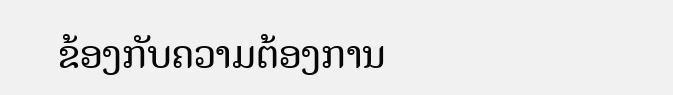ຂ້ອງກັບຄວາມຕ້ອງການ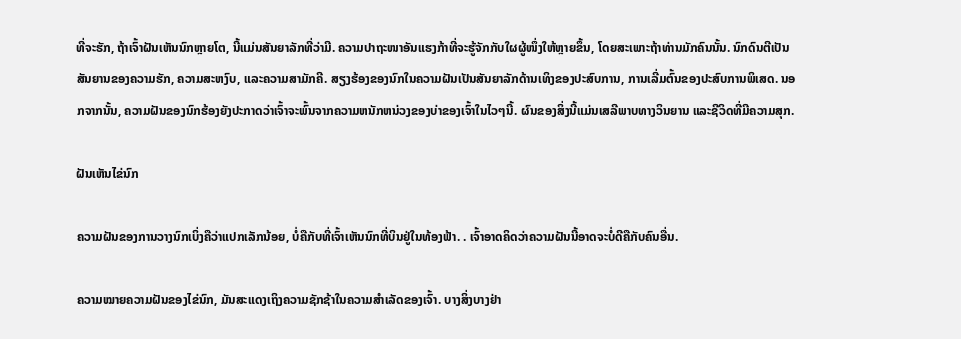ທີ່ຈະຮັກ, ຖ້າເຈົ້າຝັນເຫັນນົກຫຼາຍໂຕ, ນີ້ແມ່ນສັນຍາລັກທີ່ວ່າມີ. ຄວາມປາຖະໜາອັນແຮງກ້າທີ່ຈະຮູ້ຈັກກັບໃຜຜູ້ໜຶ່ງໃຫ້ຫຼາຍຂຶ້ນ, ໂດຍສະເພາະຖ້າທ່ານມັກຄົນນັ້ນ. ນົກດົນຕີເປັນສັນຍານຂອງຄວາມຮັກ, ຄວາມສະຫງົບ, ແລະຄວາມສາມັກຄີ. ສຽງຮ້ອງຂອງນົກໃນຄວາມຝັນເປັນສັນຍາລັກດ້ານເທິງຂອງປະສົບການ, ການເລີ່ມຕົ້ນຂອງປະສົບການພິເສດ. ນອກຈາກນັ້ນ, ຄວາມຝັນຂອງນົກຮ້ອງຍັງປະກາດວ່າເຈົ້າຈະພົ້ນຈາກຄວາມຫນັກຫນ່ວງຂອງບ່າຂອງເຈົ້າໃນໄວໆນີ້. ຜົນຂອງສິ່ງນີ້ແມ່ນເສລີພາບທາງວິນຍານ ແລະຊີວິດທີ່ມີຄວາມສຸກ.

ຝັນເຫັນໄຂ່ນົກ

ຄວາມຝັນຂອງການວາງນົກເບິ່ງຄືວ່າແປກເລັກນ້ອຍ, ບໍ່ຄືກັບທີ່ເຈົ້າເຫັນນົກທີ່ບິນຢູ່ໃນທ້ອງຟ້າ. . ເຈົ້າອາດຄິດວ່າຄວາມຝັນນີ້ອາດຈະບໍ່ດີຄືກັບຄົນອື່ນ.

ຄວາມໝາຍຄວາມຝັນຂອງໄຂ່ນົກ, ມັນສະແດງເຖິງຄວາມຊັກຊ້າໃນຄວາມສໍາເລັດຂອງເຈົ້າ. ບາງສິ່ງບາງຢ່າ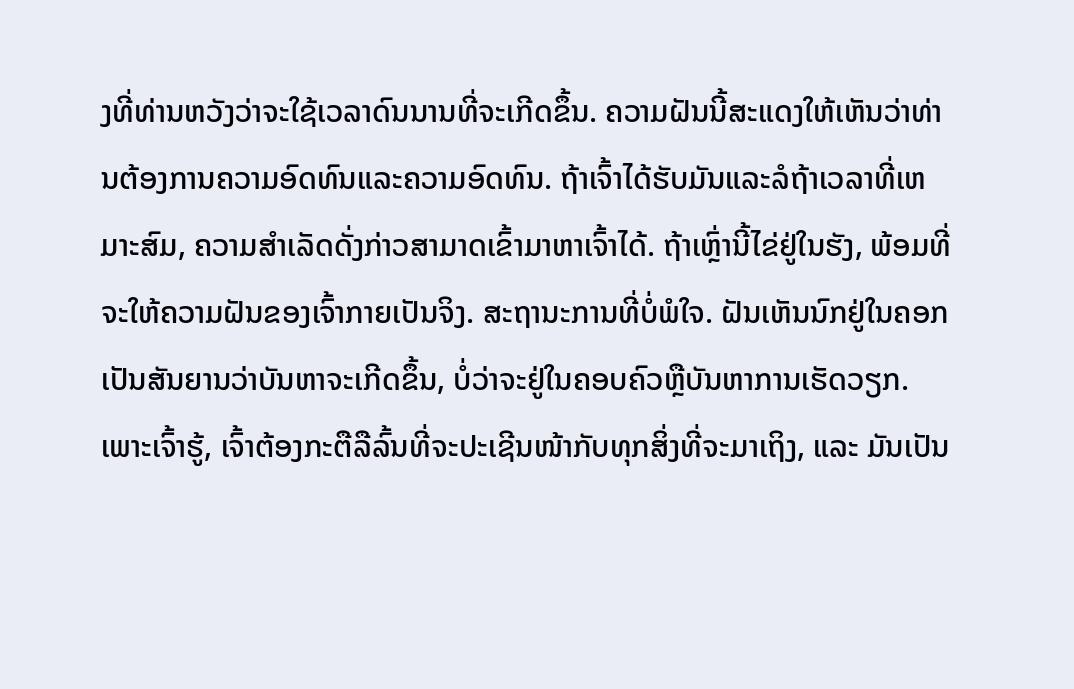ງທີ່ທ່ານຫວັງວ່າຈະໃຊ້ເວລາດົນນານທີ່ຈະເກີດຂຶ້ນ. ຄວາມຝັນນີ້ສະແດງໃຫ້ເຫັນວ່າທ່ານຕ້ອງການຄວາມອົດທົນແລະຄວາມອົດທົນ. ຖ້າເຈົ້າໄດ້ຮັບມັນແລະລໍຖ້າເວລາທີ່ເຫມາະສົມ, ຄວາມສໍາເລັດດັ່ງກ່າວສາມາດເຂົ້າມາຫາເຈົ້າໄດ້. ຖ້າເຫຼົ່ານີ້ໄຂ່ຢູ່ໃນຮັງ, ພ້ອມທີ່ຈະໃຫ້ຄວາມຝັນຂອງເຈົ້າກາຍເປັນຈິງ. ສະຖານະການທີ່ບໍ່ພໍໃຈ. ຝັນເຫັນນົກຢູ່ໃນຄອກເປັນສັນຍານວ່າບັນຫາຈະເກີດຂຶ້ນ, ບໍ່ວ່າຈະຢູ່ໃນຄອບຄົວຫຼືບັນຫາການເຮັດວຽກ. ເພາະເຈົ້າຮູ້, ເຈົ້າຕ້ອງກະຕືລືລົ້ນທີ່ຈະປະເຊີນໜ້າກັບທຸກສິ່ງທີ່ຈະມາເຖິງ, ແລະ ມັນເປັນ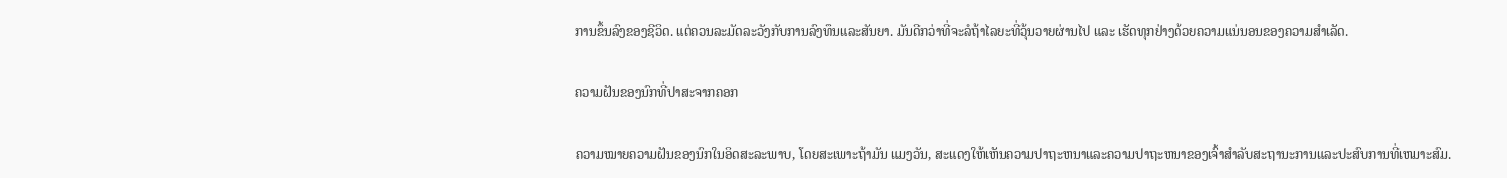ການຂຶ້ນລົງຂອງຊີວິດ. ແຕ່ຄວນລະມັດລະວັງກັບການລົງທຶນແລະສັນຍາ. ມັນດີກວ່າທີ່ຈະລໍຖ້າໄລຍະທີ່ວຸ້ນວາຍຜ່ານໄປ ແລະ ເຮັດທຸກຢ່າງດ້ວຍຄວາມແນ່ນອນຂອງຄວາມສຳເລັດ.

ຄວາມຝັນຂອງນົກທີ່ປາສະຈາກຄອກ

ຄວາມໝາຍຄວາມຝັນຂອງນົກໃນອິດສະລະພາບ, ໂດຍສະເພາະຖ້າມັນ ແມງວັນ, ສະແດງໃຫ້ເຫັນຄວາມປາຖະຫນາແລະຄວາມປາຖະຫນາຂອງເຈົ້າສໍາລັບສະຖານະການແລະປະສົບການທີ່ເຫມາະສົມ.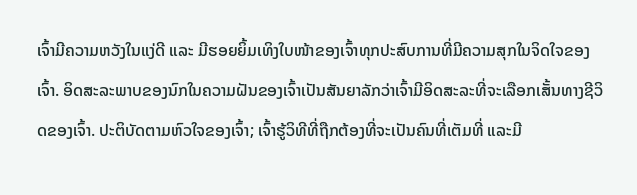ເຈົ້າມີຄວາມຫວັງໃນແງ່ດີ ແລະ ມີຮອຍຍິ້ມເທິງໃບໜ້າຂອງເຈົ້າທຸກປະສົບການທີ່ມີຄວາມສຸກໃນຈິດໃຈຂອງເຈົ້າ. ອິດສະລະພາບຂອງນົກໃນຄວາມຝັນຂອງເຈົ້າເປັນສັນຍາລັກວ່າເຈົ້າມີອິດສະລະທີ່ຈະເລືອກເສັ້ນທາງຊີວິດຂອງເຈົ້າ. ປະຕິບັດຕາມຫົວໃຈຂອງເຈົ້າ; ເຈົ້າຮູ້ວິທີທີ່ຖືກຕ້ອງທີ່ຈະເປັນຄົນທີ່ເຕັມທີ່ ແລະມີ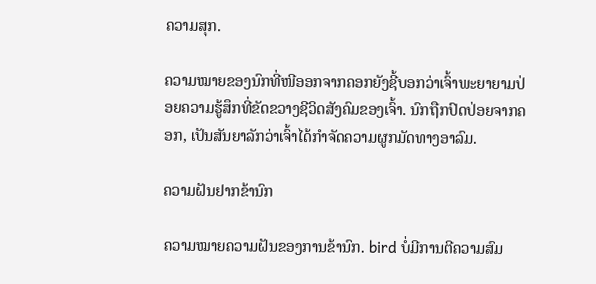ຄວາມສຸກ.

ຄວາມໝາຍຂອງນົກທີ່ໜີອອກຈາກຄອກຍັງຊີ້ບອກວ່າເຈົ້າພະຍາຍາມປ່ອຍຄວາມຮູ້ສຶກທີ່ຂັດຂວາງຊີວິດສັງຄົມຂອງເຈົ້າ. ນົກຖືກປົດປ່ອຍຈາກຄອກ, ເປັນສັນຍາລັກວ່າເຈົ້າໄດ້ກຳຈັດຄວາມຜູກມັດທາງອາລົມ.

ຄວາມຝັນຢາກຂ້ານົກ

ຄວາມໝາຍຄວາມຝັນຂອງການຂ້ານົກ. bird ບໍ່ມີການຕີຄວາມສົມ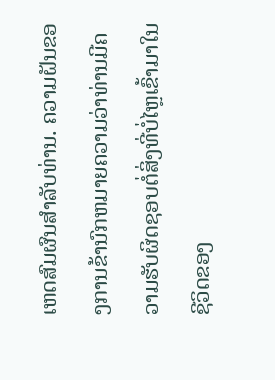ເຫດສົມຜົນສໍາລັບທ່ານ. ຄວາມຝັນຂອງການຂ້ານົກຫມາຍຄວາມວ່າທ່ານມີຄວາມຮັບຜິດຊອບຕໍ່ສິ່ງທີ່ບໍ່ໄຫຼເຂົ້າມາໃນຊີວິດຂອງ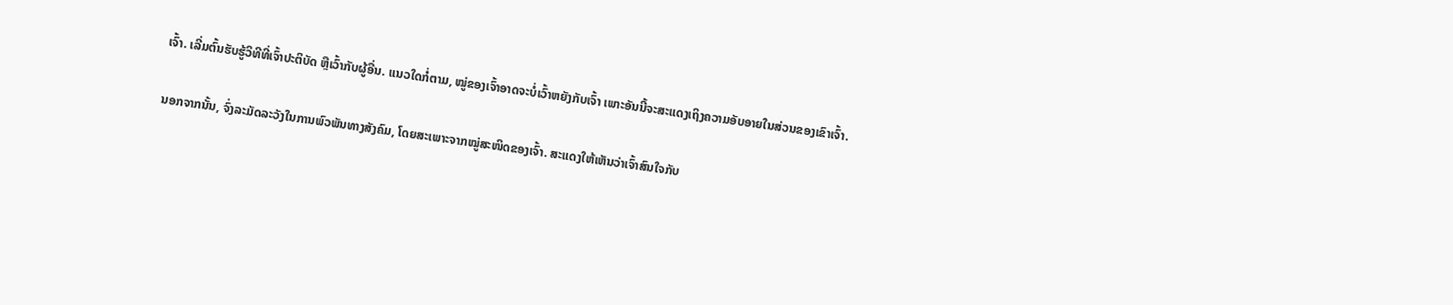ເຈົ້າ. ເລີ່ມຕົ້ນຮັບຮູ້ວິທີທີ່ເຈົ້າປະຕິບັດ ຫຼືເວົ້າກັບຜູ້ອື່ນ. ແນວໃດກໍ່ຕາມ, ໝູ່ຂອງເຈົ້າອາດຈະບໍ່ເວົ້າຫຍັງກັບເຈົ້າ ເພາະອັນນີ້ຈະສະແດງເຖິງຄວາມອັບອາຍໃນສ່ວນຂອງເຂົາເຈົ້າ.

ນອກຈາກນັ້ນ, ຈົ່ງລະມັດລະວັງໃນການພົວພັນທາງສັງຄົມ, ໂດຍສະເພາະຈາກໝູ່ສະໜິດຂອງເຈົ້າ. ສະແດງໃຫ້ເຫັນວ່າເຈົ້າສົນໃຈກັບ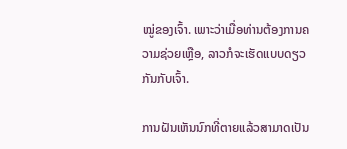ໝູ່ຂອງເຈົ້າ. ເພາະວ່າເມື່ອທ່ານຕ້ອງການຄວາມຊ່ວຍເຫຼືອ, ລາວກໍຈະເຮັດແບບດຽວກັນກັບເຈົ້າ.

ການຝັນເຫັນນົກທີ່ຕາຍແລ້ວສາມາດເປັນ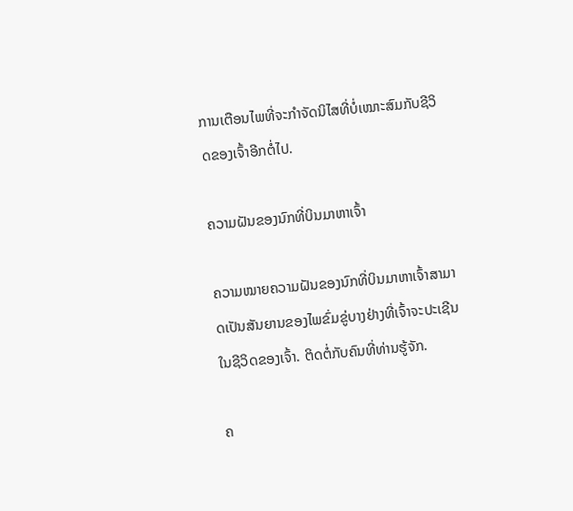ການເຕືອນໄພທີ່ຈະກໍາຈັດນິໄສທີ່ບໍ່ເໝາະສົມກັບຊີວິດຂອງເຈົ້າອີກຕໍ່ໄປ.

ຄວາມຝັນຂອງນົກທີ່ບິນມາຫາເຈົ້າ

ຄວາມໝາຍຄວາມຝັນຂອງນົກທີ່ບິນມາຫາເຈົ້າສາມາດເປັນສັນຍານຂອງໄພຂົ່ມຂູ່ບາງຢ່າງທີ່ເຈົ້າຈະປະເຊີນໃນຊີວິດຂອງເຈົ້າ. ຕິດຕໍ່ກັບຄົນທີ່ທ່ານຮູ້ຈັກ.

ຄ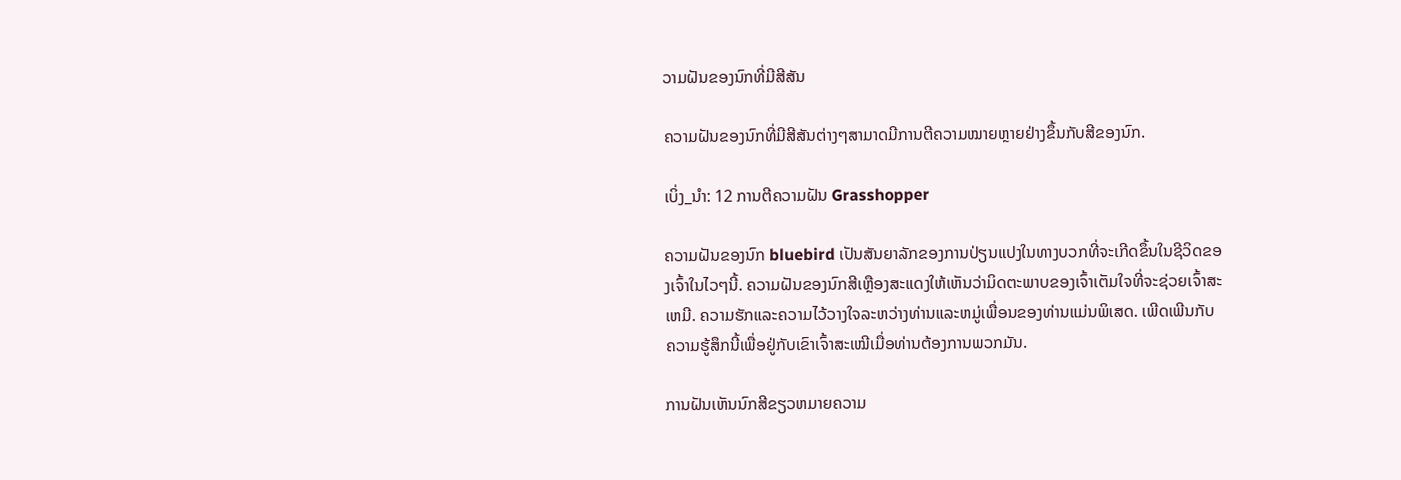ວາມຝັນຂອງນົກທີ່ມີສີສັນ

ຄວາມຝັນຂອງນົກທີ່ມີສີສັນຕ່າງໆສາມາດມີການຕີຄວາມໝາຍຫຼາຍຢ່າງຂຶ້ນກັບສີຂອງນົກ.

ເບິ່ງ_ນຳ: 12 ການຕີຄວາມຝັນ Grasshopper

ຄວາມຝັນຂອງນົກ bluebird ເປັນສັນຍາລັກຂອງການປ່ຽນແປງໃນທາງບວກທີ່ຈະເກີດຂຶ້ນໃນຊີວິດຂອງເຈົ້າໃນໄວໆນີ້. ຄວາມຝັນຂອງນົກສີເຫຼືອງສະແດງໃຫ້ເຫັນວ່າມິດຕະພາບຂອງເຈົ້າເຕັມໃຈທີ່ຈະຊ່ວຍເຈົ້າສະເຫມີ. ຄວາມຮັກແລະຄວາມໄວ້ວາງໃຈລະຫວ່າງທ່ານແລະຫມູ່ເພື່ອນຂອງທ່ານແມ່ນພິເສດ. ເພີດເພີນກັບຄວາມຮູ້ສຶກນີ້ເພື່ອຢູ່ກັບເຂົາເຈົ້າສະເໝີເມື່ອທ່ານຕ້ອງການພວກມັນ.

ການຝັນເຫັນນົກສີຂຽວຫມາຍຄວາມ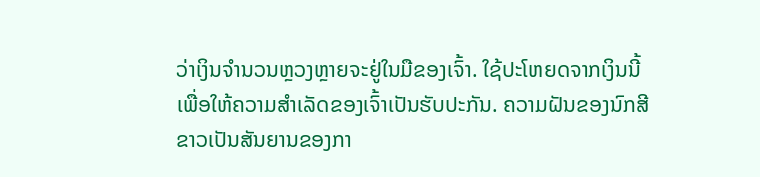ວ່າເງິນຈໍານວນຫຼວງຫຼາຍຈະຢູ່ໃນມືຂອງເຈົ້າ. ໃຊ້ປະໂຫຍດຈາກເງິນນີ້ເພື່ອໃຫ້ຄວາມສໍາເລັດຂອງເຈົ້າເປັນຮັບປະກັນ. ຄວາມຝັນຂອງນົກສີຂາວເປັນສັນຍານຂອງກາ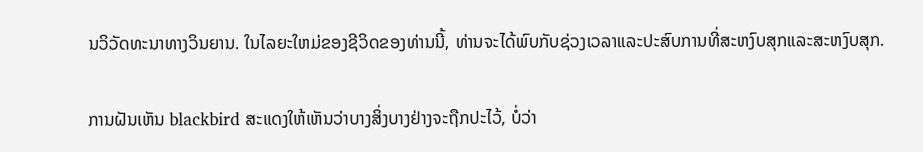ນວິວັດທະນາທາງວິນຍານ. ໃນໄລຍະໃຫມ່ຂອງຊີວິດຂອງທ່ານນີ້, ທ່ານຈະໄດ້ພົບກັບຊ່ວງເວລາແລະປະສົບການທີ່ສະຫງົບສຸກແລະສະຫງົບສຸກ.

ການຝັນເຫັນ blackbird ສະແດງໃຫ້ເຫັນວ່າບາງສິ່ງບາງຢ່າງຈະຖືກປະໄວ້, ບໍ່ວ່າ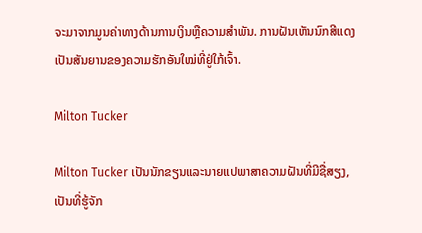ຈະມາຈາກມູນຄ່າທາງດ້ານການເງິນຫຼືຄວາມສໍາພັນ. ການຝັນເຫັນນົກສີແດງເປັນສັນຍານຂອງຄວາມຮັກອັນໃໝ່ທີ່ຢູ່ໃກ້ເຈົ້າ.

Milton Tucker

Milton Tucker ເປັນນັກຂຽນແລະນາຍແປພາສາຄວາມຝັນທີ່ມີຊື່ສຽງ, ເປັນທີ່ຮູ້ຈັກ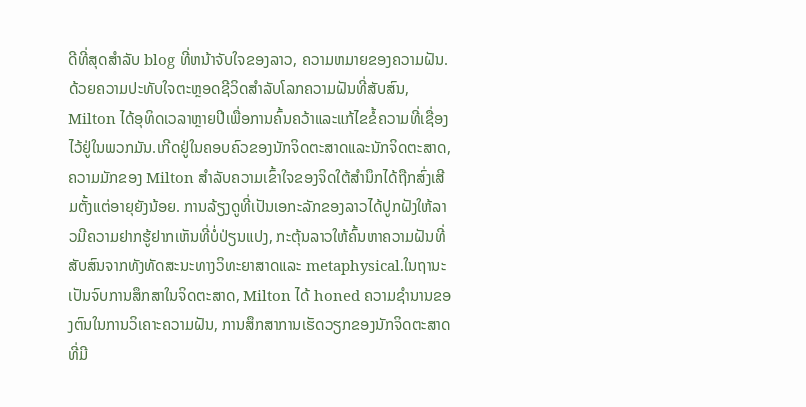ດີທີ່ສຸດສໍາລັບ blog ທີ່ຫນ້າຈັບໃຈຂອງລາວ, ຄວາມຫມາຍຂອງຄວາມຝັນ. ດ້ວຍຄວາມປະທັບໃຈຕະຫຼອດຊີວິດສໍາລັບໂລກຄວາມຝັນທີ່ສັບສົນ, Milton ໄດ້ອຸທິດເວລາຫຼາຍປີເພື່ອການຄົ້ນຄວ້າແລະແກ້ໄຂຂໍ້ຄວາມທີ່ເຊື່ອງໄວ້ຢູ່ໃນພວກມັນ.ເກີດຢູ່ໃນຄອບຄົວຂອງນັກຈິດຕະສາດແລະນັກຈິດຕະສາດ, ຄວາມມັກຂອງ Milton ສໍາລັບຄວາມເຂົ້າໃຈຂອງຈິດໃຕ້ສໍານຶກໄດ້ຖືກສົ່ງເສີມຕັ້ງແຕ່ອາຍຸຍັງນ້ອຍ. ການລ້ຽງດູທີ່ເປັນເອກະລັກຂອງລາວໄດ້ປູກຝັງໃຫ້ລາວມີຄວາມຢາກຮູ້ຢາກເຫັນທີ່ບໍ່ປ່ຽນແປງ, ກະຕຸ້ນລາວໃຫ້ຄົ້ນຫາຄວາມຝັນທີ່ສັບສົນຈາກທັງທັດສະນະທາງວິທະຍາສາດແລະ metaphysical.ໃນຖານະເປັນຈົບການສຶກສາໃນຈິດຕະສາດ, Milton ໄດ້ honed ຄວາມຊໍານານຂອງຕົນໃນການວິເຄາະຄວາມຝັນ, ການສຶກສາການເຮັດວຽກຂອງນັກຈິດຕະສາດທີ່ມີ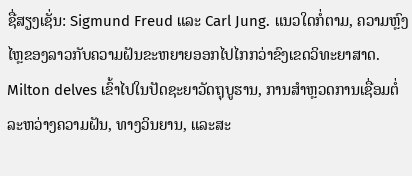ຊື່ສຽງເຊັ່ນ: Sigmund Freud ແລະ Carl Jung. ແນວໃດກໍ່ຕາມ, ຄວາມຫຼົງໄຫຼຂອງລາວກັບຄວາມຝັນຂະຫຍາຍອອກໄປໄກກວ່າຂົງເຂດວິທະຍາສາດ. Milton delves ເຂົ້າໄປໃນປັດຊະຍາວັດຖຸບູຮານ, ການສໍາຫຼວດການເຊື່ອມຕໍ່ລະຫວ່າງຄວາມຝັນ, ທາງວິນຍານ, ແລະສະ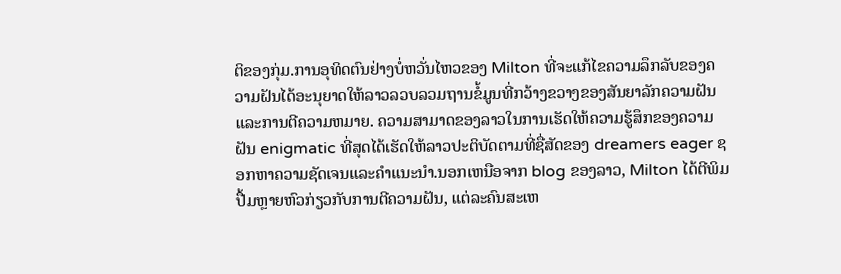ຕິຂອງກຸ່ມ.ການອຸທິດຕົນຢ່າງບໍ່ຫວັ່ນໄຫວຂອງ Milton ທີ່ຈະແກ້ໄຂຄວາມລຶກລັບຂອງຄວາມຝັນໄດ້ອະນຸຍາດໃຫ້ລາວລວບລວມຖານຂໍ້ມູນທີ່ກວ້າງຂວາງຂອງສັນຍາລັກຄວາມຝັນແລະການຕີຄວາມຫມາຍ. ຄວາມສາມາດຂອງລາວໃນການເຮັດໃຫ້ຄວາມຮູ້ສຶກຂອງຄວາມຝັນ enigmatic ທີ່ສຸດໄດ້ເຮັດໃຫ້ລາວປະຕິບັດຕາມທີ່ຊື່ສັດຂອງ dreamers eager ຊອກຫາຄວາມຊັດເຈນແລະຄໍາແນະນໍາ.ນອກເຫນືອຈາກ blog ຂອງລາວ, Milton ໄດ້ຕີພິມປື້ມຫຼາຍຫົວກ່ຽວກັບການຕີຄວາມຝັນ, ແຕ່ລະຄົນສະເຫ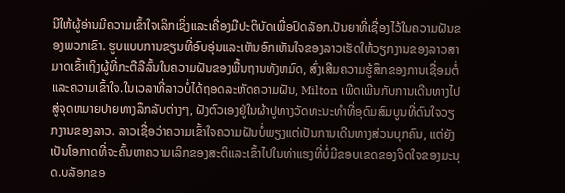ນີໃຫ້ຜູ້ອ່ານມີຄວາມເຂົ້າໃຈເລິກເຊິ່ງແລະເຄື່ອງມືປະຕິບັດເພື່ອປົດລັອກ.ປັນຍາທີ່ເຊື່ອງໄວ້ໃນຄວາມຝັນຂອງພວກເຂົາ. ຮູບແບບການຂຽນທີ່ອົບອຸ່ນແລະເຫັນອົກເຫັນໃຈຂອງລາວເຮັດໃຫ້ວຽກງານຂອງລາວສາມາດເຂົ້າເຖິງຜູ້ທີ່ກະຕືລືລົ້ນໃນຄວາມຝັນຂອງພື້ນຖານທັງຫມົດ, ສົ່ງເສີມຄວາມຮູ້ສຶກຂອງການເຊື່ອມຕໍ່ແລະຄວາມເຂົ້າໃຈ.ໃນເວລາທີ່ລາວບໍ່ໄດ້ຖອດລະຫັດຄວາມຝັນ, Milton ເພີດເພີນກັບການເດີນທາງໄປສູ່ຈຸດຫມາຍປາຍທາງລຶກລັບຕ່າງໆ, ຝັງຕົວເອງຢູ່ໃນຜ້າປູທາງວັດທະນະທໍາທີ່ອຸດົມສົມບູນທີ່ດົນໃຈວຽກງານຂອງລາວ. ລາວເຊື່ອວ່າຄວາມເຂົ້າໃຈຄວາມຝັນບໍ່ພຽງແຕ່ເປັນການເດີນທາງສ່ວນບຸກຄົນ, ແຕ່ຍັງເປັນໂອກາດທີ່ຈະຄົ້ນຫາຄວາມເລິກຂອງສະຕິແລະເຂົ້າໄປໃນທ່າແຮງທີ່ບໍ່ມີຂອບເຂດຂອງຈິດໃຈຂອງມະນຸດ.ບລັອກຂອ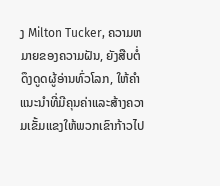ງ Milton Tucker, ຄວາມຫມາຍຂອງຄວາມຝັນ, ຍັງສືບຕໍ່ດຶງດູດຜູ້ອ່ານທົ່ວໂລກ, ໃຫ້ຄໍາແນະນໍາທີ່ມີຄຸນຄ່າແລະສ້າງຄວາມເຂັ້ມແຂງໃຫ້ພວກເຂົາກ້າວໄປ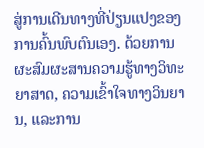ສູ່ການເດີນທາງທີ່ປ່ຽນແປງຂອງການຄົ້ນພົບຕົນເອງ. ດ້ວຍການຜະສົມຜະສານຄວາມຮູ້ທາງວິທະຍາສາດ, ຄວາມເຂົ້າໃຈທາງວິນຍານ, ແລະການ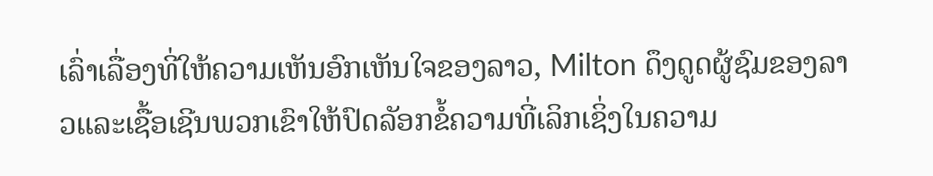ເລົ່າເລື່ອງທີ່ໃຫ້ຄວາມເຫັນອົກເຫັນໃຈຂອງລາວ, Milton ດຶງດູດຜູ້ຊົມຂອງລາວແລະເຊື້ອເຊີນພວກເຂົາໃຫ້ປົດລັອກຂໍ້ຄວາມທີ່ເລິກເຊິ່ງໃນຄວາມ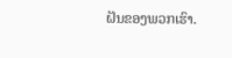ຝັນຂອງພວກເຮົາ.